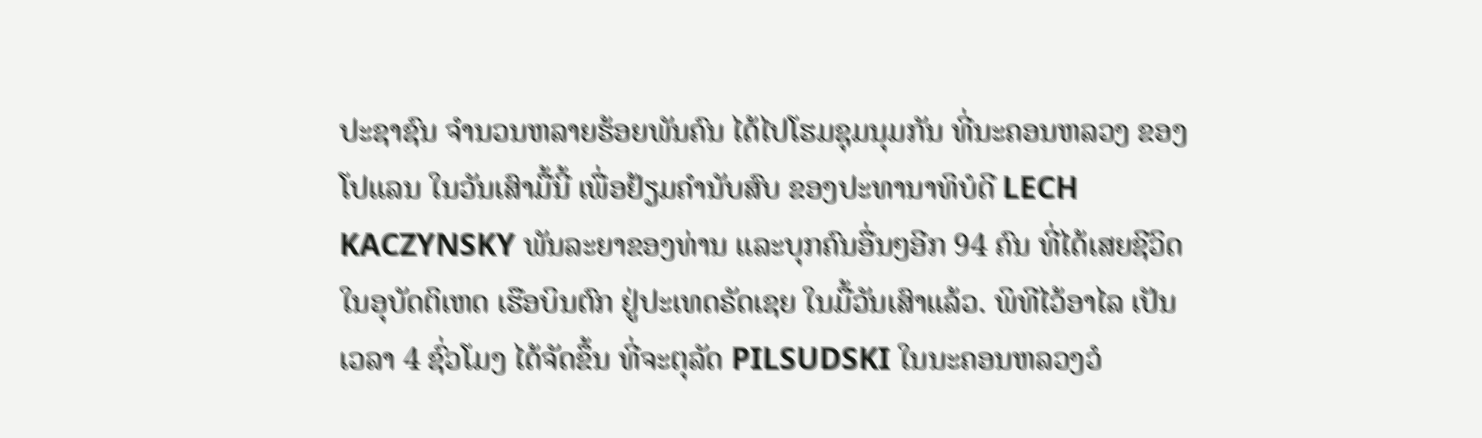ປະຊາຊົນ ຈຳນວນຫລາຍຮ້ອຍພັນຄົນ ໄດ້ໄປໂຮມຊຸມນຸມກັນ ທີ່ນະຄອນຫລວງ ຂອງໂປແລນ ໃນວັນເສົາມື້ນີ້ ເພື່ອຢ້ຽມຄຳນັບສົບ ຂອງປະທານາທິບໍດີ LECH KACZYNSKY ພັນລະຍາຂອງທ່ານ ແລະບຸກຄົນອື່ນໆອີກ 94 ຄົນ ທີ່ໄດ້ເສຍຊີວິດ ໃນອຸບັດຕິເຫດ ເຮືອບິນຕົກ ຢູ່ປະເທດຣັດເຊຍ ໃນມື້ວັນເສົາແລ້ວ. ພິທີໄວ້ອາໄລ ເປັນເວລາ 4 ຊົ່ວໂມງ ໄດ້ຈັດຂຶ້ນ ທີ່ຈະຕຸລັດ PILSUDSKI ໃນນະຄອນຫລວງວໍ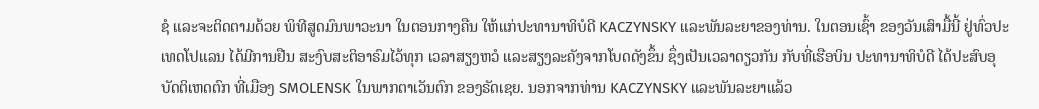ຊໍ ແລະຈະຕິດຕາມດ້ວຍ ພິທີສູດມົນພາວະນາ ໃນຕອນກາງຄືນ ໃຫ້ແກ່ປະທານາທິບໍດີ KACZYNSKY ແລະພັນລະຍາຂອງທ່ານ. ໃນຕອນເຊົ້າ ຂອງວັນເສົາມື້ນີ້ ຢູ່ທົ່ວປະເທດໂປແລນ ໄດ້ມີການຢືນ ສະງົບສະຕິອາຣົມໄວ້ທຸກ ເວລາສຽງຫວໍ ແລະສຽງລະຄັງຈາກໂບດດັງຂຶ້ນ ຊຶ່ງເປັນເວລາດຽວກັນ ກັບທີ່ເຮືອບິນ ປະທານາທິບໍດີ ໄດ້ປະສົບອຸບັດຕິເຫດຕົກ ທີ່ເມືອງ SMOLENSK ໃນພາກຕາເວັນຕົກ ຂອງຣັດເຊຍ. ນອກຈາກທ່ານ KACZYNSKY ແລະພັນລະຍາແລ້ວ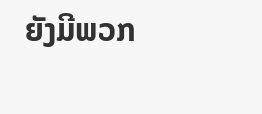ຍັງມີພວກ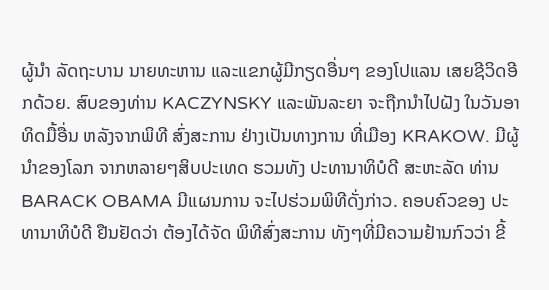ຜູ້ນຳ ລັດຖະບານ ນາຍທະຫານ ແລະແຂກຜູ້ມີກຽດອື່ນໆ ຂອງໂປແລນ ເສຍຊີວິດອີກດ້ວຍ. ສົບຂອງທ່ານ KACZYNSKY ແລະພັນລະຍາ ຈະຖືກນຳໄປຝັງ ໃນວັນອາທິດມື້ອື່ນ ຫລັງຈາກພິທີ ສົ່ງສະການ ຢ່າງເປັນທາງການ ທີ່ເມືອງ KRAKOW. ມີຜູ້ນຳຂອງໂລກ ຈາກຫລາຍໆສິບປະເທດ ຮວມທັງ ປະທານາທິບໍດີ ສະຫະລັດ ທ່ານ BARACK OBAMA ມີແຜນການ ຈະໄປຮ່ວມພິທີດັ່ງກ່າວ. ຄອບຄົວຂອງ ປະທານາທິບໍດີ ຢືນຢັດວ່າ ຕ້ອງໄດ້ຈັດ ພິທີສົ່ງສະການ ທັງໆທີ່ມີຄວາມຢ້ານກົວວ່າ ຂີ້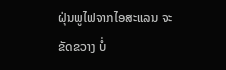ຝຸ່ນພູໄຟຈາກໄອສະແລນ ຈະຂັດຂວາງ ບໍ່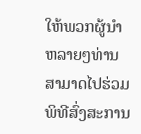ໃຫ້ພວກຜູ້ນຳ ຫລາຍໆທ່ານ ສາມາດໄປຮ່ວມ ພິທີສົ່ງສະການ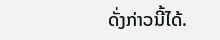ດັ່ງກ່າວນີ້ໄດ້.